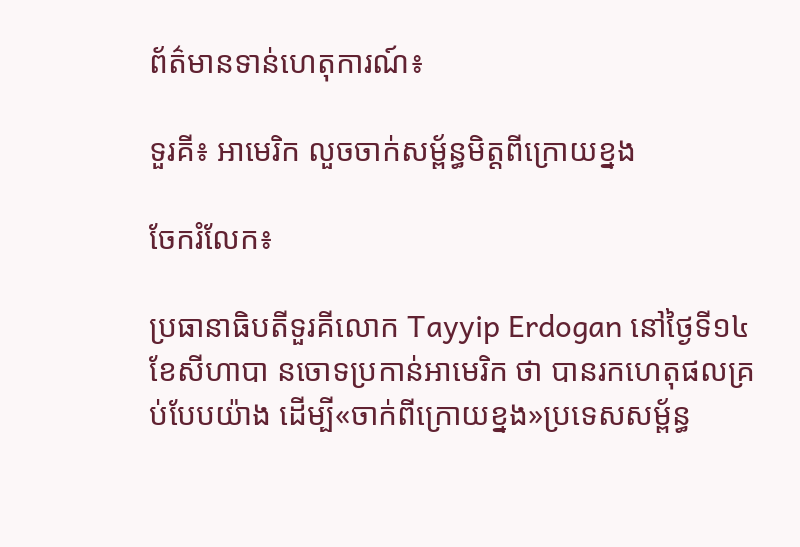ព័ត៌មានទាន់ហេតុការណ៍៖

ទួរគី៖ អាមេរិក លួចចាក់សម្ព័ន្ធមិត្តពីក្រោយខ្នង

ចែករំលែក៖

ប្រធានាធិបតីទួរគីលោក Tayyip Erdogan នៅថ្ងៃទី១៤ ខែសីហាបា នចោទប្រកាន់អាមេរិក ថា បានរកហេតុផលគ្រប់បែបយ៉ាង ដើម្បី«ចាក់ពីក្រោយខ្នង»ប្រទេសសម្ព័ន្ធ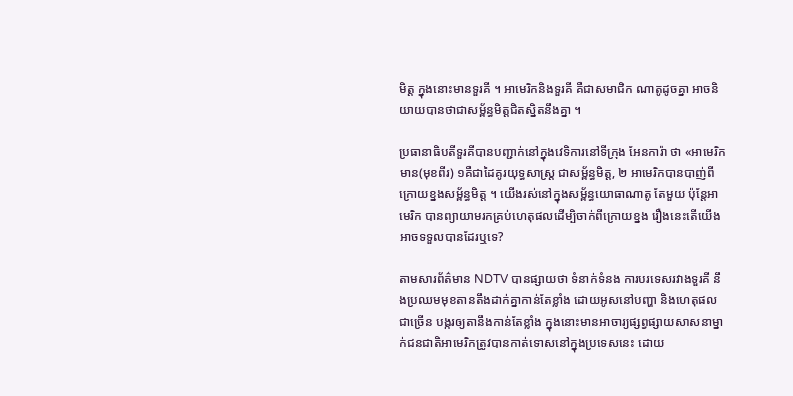មិត្ត ក្នុងនោះមានទួរគី ។ អាមេរិកនិងទួរគី គឺជាសមាជិក ណាតូដូចគ្នា អាចនិយាយបានថាជាសម្ព័ន្ធមិត្តជិតស្និតនឹងគ្នា ។

ប្រធានាធិបតីទួរគីបានបញ្ជាក់នៅក្នុងវេទិការនៅទីក្រុង អែនការ៉ា ថា «អាមេរិកមាន(មុខពីរ) ១គឺជាដៃគូរយុទ្ធសាស្ត្រ ជាសម្ព័ន្ធមិត្ត, ២ អាមេរិកបានបាញ់ពីក្រោយខ្នងសម្ព័ន្ធមិត្ត ។ យើងរស់នៅក្នុងសម្ព័ន្ធយោធាណាតូ តែមួយ ប៉ុន្តែអាមេរិក បានព្យាយាមរកគ្រប់ហេតុផលដើម្បិចាក់ពីក្រោយខ្នង រឿងនេះតើយើងអាចទទួលបានដែរឬទេ?

តាមសារព័ត៌មាន NDTV បានផ្សាយថា ទំនាក់ទំនង ការបរទេសរវាងទួរគី នឹងប្រឈមមុខតានតឹងដាក់គ្នាកាន់តែខ្លាំង ដោយអូសនៅបញ្ហា និងហេតុផលជាច្រើន បង្ករឲ្យតានឹងកាន់តែខ្លាំង ក្នុងនោះមានអាចារ្យផ្សព្វផ្សាយសាសនាម្នាក់ជនជាតិអាមេរិកត្រូវបានកាត់ទោសនៅក្នុងប្រទេសនេះ ដោយ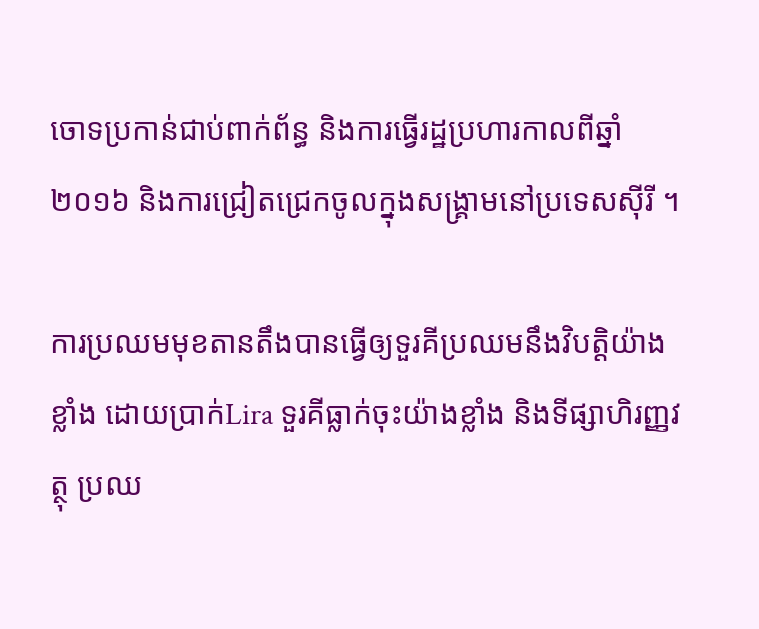ចោទប្រកាន់ជាប់ពាក់ព័ន្ធ និងការធ្វើរដ្ឋប្រហារកាលពីឆ្នាំ ២០១៦ និងការជ្រៀតជ្រេកចូលក្នុងសង្គ្រាមនៅប្រទេសស៊ីរី ។

ការប្រឈមមុខតានតឹងបានធ្វើឲ្យទួរគីប្រឈមនឹងវិបត្តិយ៉ាងខ្លាំង ដោយប្រាក់Lira ទួរគីធ្លាក់ចុះយ៉ាងខ្លាំង និងទីផ្សាហិរញ្ញវត្ថុ ប្រឈ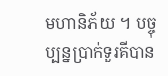មហានិភ័យ ។ បច្ចុប្បន្នប្រាក់ទួរគីបាន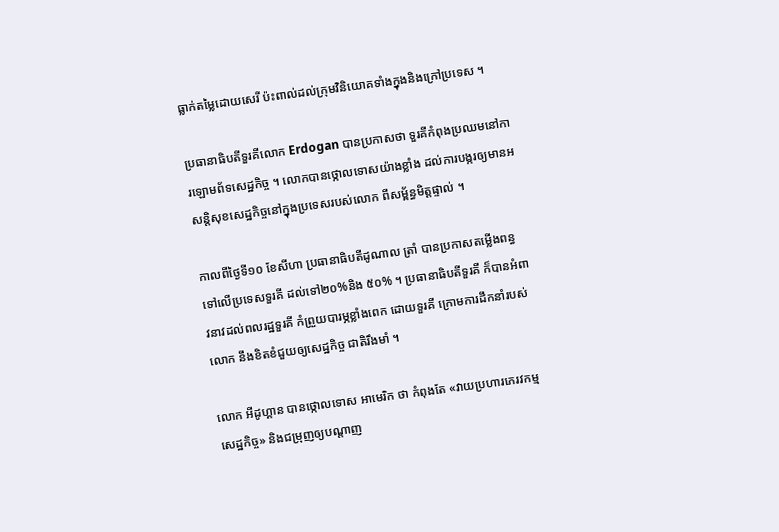ធ្លាក់តម្លៃដោយសេរី ប៉ះពាល់ដល់ក្រុមវិនិយោគទាំងក្នុងនិងក្រៅប្រទេស ។

ប្រធានាធិបតីទួរគីលោក Erdogan បានប្រកាសថា ទួរគីកំពុងប្រឈមនៅការឡោមព័ទសេដ្ឋកិច្ច ។ លោកបានថ្កោលទោសយ៉ាងខ្លាំង ដល់ការបង្ករឲ្យមានអសន្តិសុខសេដ្ឋកិច្ចនៅក្នុងប្រទេសរបស់លោក ពីសម្ព័ន្ធមិត្តផ្ទាល់ ។

កាលពីថ្ងៃទី១០ ខែសីហា ប្រធានាធិបតីដូណាល ត្រាំ បានប្រកាសតម្លើងពន្ធទៅលើប្រទេសទួរគី ដល់ទៅ២០%និង ៥០% ។ ប្រធានាធិបតីទួរគី ក៏បានអំពាវនាវដល់ពលរដ្ឋទួរគី កំព្រួយបារម្ភខ្លាំងពេក ដោយទួរគី ក្រោមការដឹកនាំរបស់លោក នឹងខិតខំជួយឲ្យសេដ្ឋកិច្ច ជាតិរឹងមាំ ។

លោក អីដូហ្គាន បានថ្កោលទោស អាមេរិក ថា កំពុងតែ «វាយប្រហារភេរវកម្មសេដ្ឋកិច្ច» និងជម្រុញឲ្យបណ្តាញ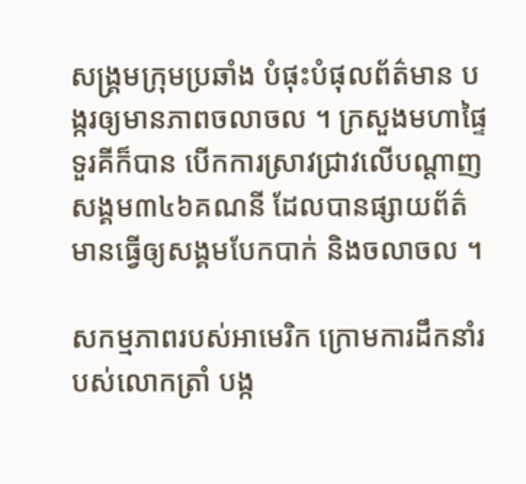សង្គ្រមក្រុមប្រឆាំង បំផុះបំផុលព័ត៌មាន បង្ករឲ្យមានភាពចលាចល ។ ក្រសួងមហាផ្ទៃ ទួរគីក៏បាន បើកការស្រាវជ្រាវលើបណ្តាញសង្គម៣៤៦គណនី ដែលបានផ្សាយព័ត៌មានធ្វើឲ្យសង្គមបែកបាក់ និងចលាចល ។

សកម្មភាពរបស់អាមេរិក ក្រោមការដឹកនាំរបស់លោកត្រាំ បង្ក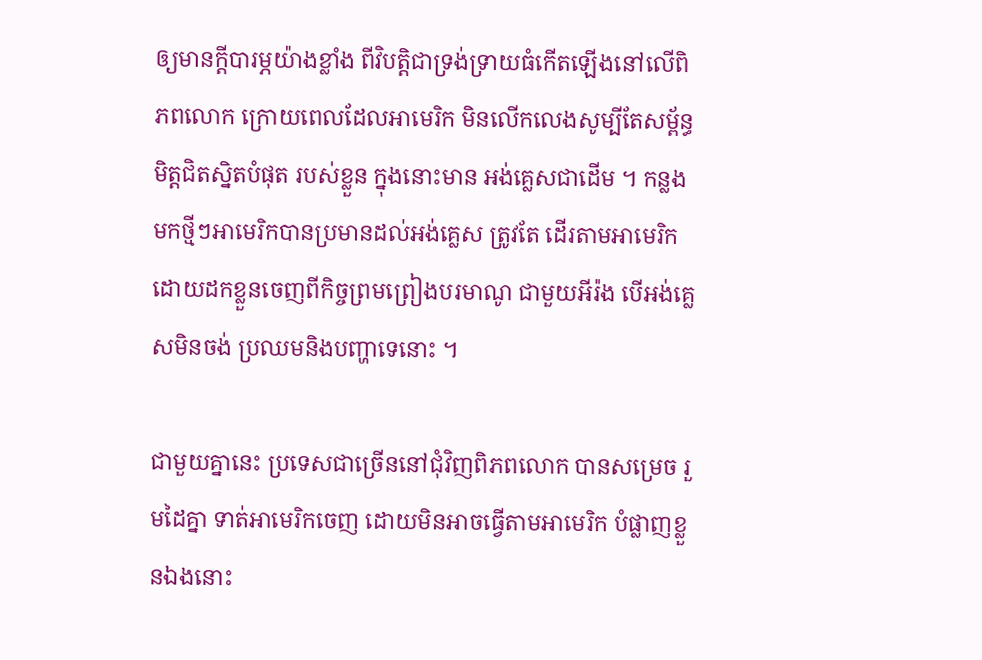ឲ្យមានក្តីបារម្ភយ៉ាងខ្លាំង ពីវិបត្តិជាទ្រង់ទ្រាយធំកើតឡើងនៅលើពិភពលោក ក្រោយពេលដែលអាមេរិក មិនលើកលេងសូម្បីតែសម្ព័ន្ធមិត្តជិតស្និតបំផុត របស់ខ្លួន ក្នុងនោះមាន អង់គ្លេសជាដើម ។ កន្លងមកថ្មីៗអាមេរិកបានប្រមានដល់អង់គ្លេស ត្រូវតែ ដើរតាមអាមេរិក ដោយដកខ្លួនចេញពីកិច្ចព្រមព្រៀងបរមាណូ ជាមួយអីរ៉ង បើអង់គ្លេសមិនចង់ ប្រឈមនិងបញ្ហាទេនោះ ។

ជាមួយគ្នានេះ ប្រទេសជាច្រើននៅជុំវិញពិភពលោក បានសម្រេច រួមដៃគ្នា ទាត់អាមេរិកចេញ ដោយមិនអាចធ្វើតាមអាមេរិក បំផ្លាញខ្លួនឯងនោះ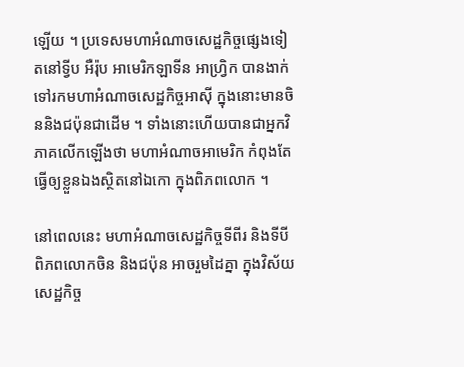ឡើយ ។ ប្រទេសមហាអំណាចសេដ្ឋកិច្ចផ្សេងទៀតនៅទ្វីប អឺរ៉ុប អាមេរិកឡាទីន អាហ្វ្រិក បានងាក់ទៅរកមហាអំណាចសេដ្ឋកិច្ចអាស៊ី ក្នុងនោះមានចិននិងជប៉ុនជាដើម ។ ទាំងនោះហើយបានជាអ្នកវិភាគលើកឡើងថា មហាអំណាចអាមេរិក កំពុងតែធ្វើឲ្យខ្លួនឯងស្ថិតនៅឯកោ ក្នុងពិភពលោក ។

នៅពេលនេះ មហាអំណាចសេដ្ឋកិច្ចទីពីរ និងទីបី ពិភពលោកចិន និងជប៉ុន អាចរួមដៃគ្នា ក្នុងវិស័យសេដ្ឋកិច្ច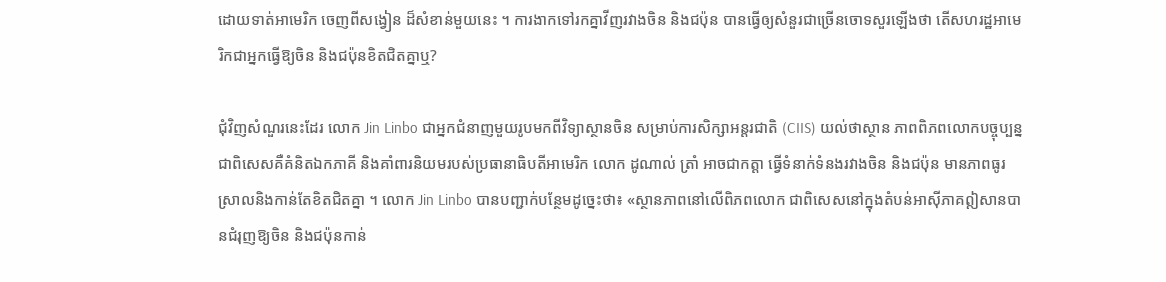ដោយទាត់អាមេរិក ចេញពីសង្វៀន ដ៏សំខាន់មួយនេះ ។ ការងាកទៅរកគ្នាវីញរវាងចិន និងជប៉ុន បានធ្វើឲ្យសំនួរជាច្រើនចោទសួរឡើងថា តើសហរដ្ឋអាមេរិកជាអ្នកធ្វើឱ្យចិន និងជប៉ុនខិតជិតគ្នាឬ?

ជុំវិញសំណួរនេះដែរ លោក Jin Linbo ជាអ្នកជំនាញមួយរូបមកពីវិទ្យាស្ថានចិន សម្រាប់ការសិក្សាអន្តរជាតិ (CIIS) យល់ថាស្ថាន ភាពពិភពលោកបច្ចុប្បន្ន ជាពិសេសគឺគំនិតឯកភាគី និងគាំពារនិយមរបស់ប្រធានាធិបតីអាមេរិក លោក ដូណាល់ ត្រាំ អាចជាកត្តា ធ្វើទំនាក់ទំនងរវាងចិន និងជប៉ុន មានភាពធូរស្រាលនិងកាន់តែខិតជិតគ្នា ។ លោក Jin Linbo បានបញ្ជាក់បន្ថែមដូច្នេះថា៖ «ស្ថានភាពនៅលើពិភពលោក ជាពិសេសនៅក្នុងតំបន់អាស៊ីភាគឦសានបានជំរុញឱ្យចិន និងជប៉ុនកាន់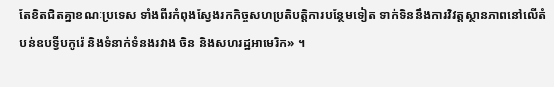តែខិតជិតគ្នាខណៈប្រទេស ទាំងពីរកំពុងស្វែងរកកិច្ចសហប្រតិបត្តិការបន្ថែមទៀត ទាក់ទិននឹងការវិវត្តស្ថានភាពនៅលើតំបន់ឧបទ្វីបកូរ៉េ និងទំនាក់ទំនងរវាង ចិន និងសហរដ្ឋអាមេរិក» ។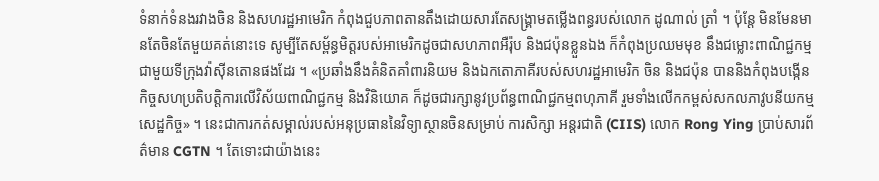ទំនាក់ទំនងរវាងចិន និងសហរដ្ឋអាមេរិក កំពុងជួបភាពតានតឹងដោយសារតែសង្រ្គាមតម្លើងពន្ធរបស់លោក ដូណាល់ ត្រាំ ។ ប៉ុន្តែ មិនមែនមានតែចិនតែមួយគត់នោះទេ សូម្បីតែសម្ព័ន្ធមិត្តរបស់អាមេរិកដូចជាសហភាពអឺរ៉ុប និងជប៉ុនខ្លួនឯង ក៏កំពុងប្រឈមមុខ នឹងជម្លោះពាណិជ្ជកម្មជាមួយទីក្រុងវ៉ាស៊ីនតោនផងដែរ ។ «ប្រឆាំងនឹងគំនិតគាំពារនិយម និងឯកតោភាគីរបស់សហរដ្ឋអាមេរិក ចិន និងជប៉ុន បាននិងកំពុងបង្កើនកិច្ចសហប្រតិបត្តិការលើវិស័យពាណិជ្ជកម្ម និងវិនិយោគ ក៏ដូចជារក្សានូវប្រព័ន្ធពាណិជ្ជកម្មពហុភាគី រួមទាំងលើកកម្ពស់សកលភាវូបនីយកម្មសេដ្ឋកិច្ច» ។ នេះជាការកត់សម្គាល់របស់អនុប្រធាននៃវិទ្យាស្ថានចិនសម្រាប់ ការសិក្សា អន្តរជាតិ (CIIS) លោក Rong Ying ប្រាប់សារព័ត៌មាន CGTN ។ តែទោះជាយ៉ាងនេះ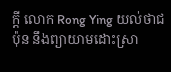ក្ដី លោក Rong Ying យល់ថាជប៉ុន នឹងព្យាយាមដោះស្រា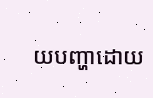យបញ្ហាដោយ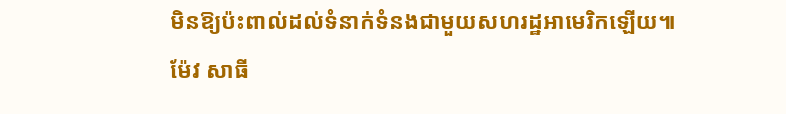មិនឱ្យប៉ះពាល់ដល់ទំនាក់ទំនងជាមួយសហរដ្ឋអាមេរិកឡើយ៕ ម៉ែវ សាធី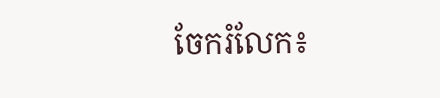ចែករំលែក៖